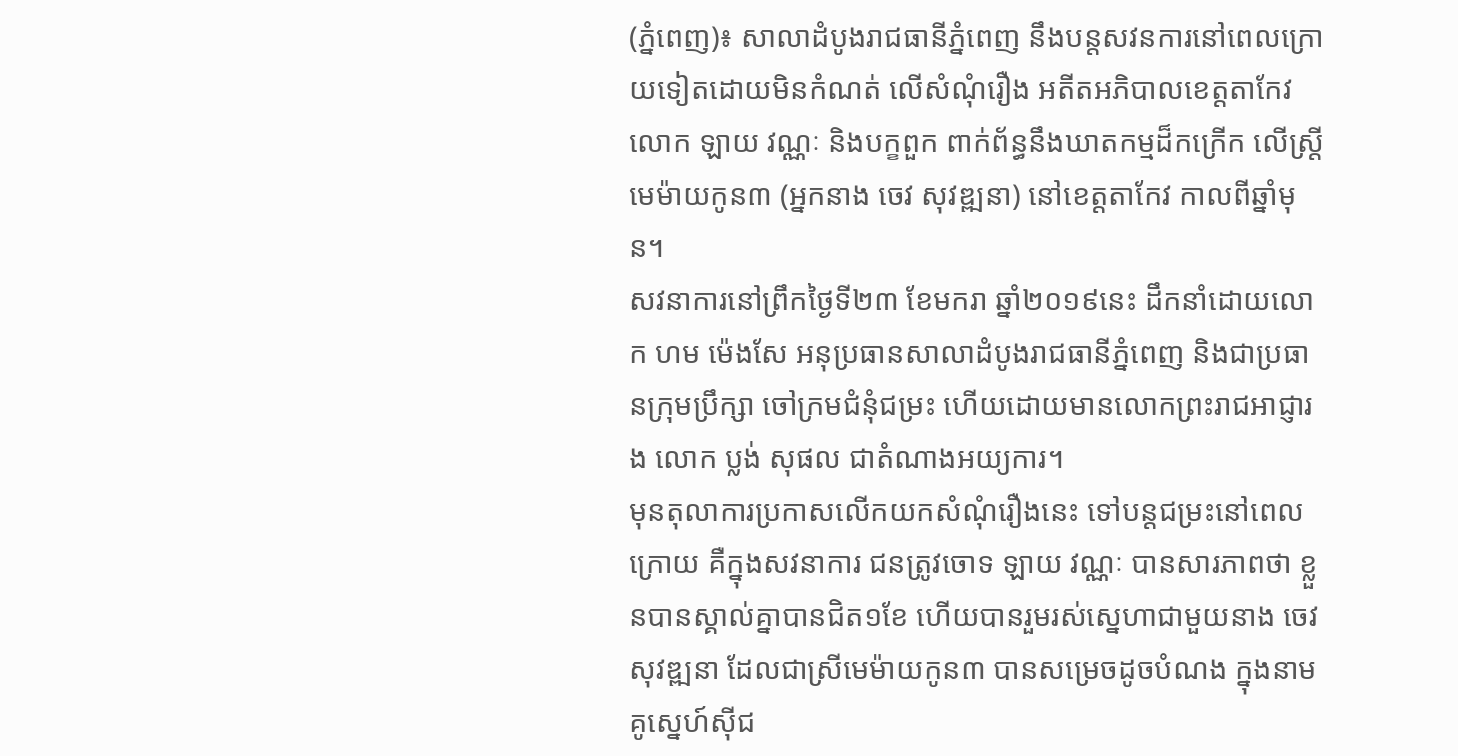(ភ្នំពេញ)៖ សាលាដំបូងរាជធានីភ្នំពេញ នឹងបន្តសវនការនៅពេលក្រោយទៀតដោយមិនកំណត់ លើសំណុំរឿង អតីតអភិបាលខេត្តតាកែវ លោក ឡាយ វណ្ណៈ និងបក្ខពួក ពាក់ព័ន្ធនឹងឃាតកម្មដ៏កក្រើក លើស្ត្រីមេម៉ាយកូន៣ (អ្នកនាង ចេវ សុវឌ្ឍនា) នៅខេត្តតាកែវ កាលពីឆ្នាំមុន។
សវនាការនៅព្រឹកថ្ងៃទី២៣ ខែមករា ឆ្នាំ២០១៩នេះ ដឹកនាំដោយលោក ហម ម៉េងសែ អនុប្រធានសាលាដំបូងរាជធានីភ្នំពេញ និងជាប្រធានក្រុមប្រឹក្សា ចៅក្រមជំនុំជម្រះ ហើយដោយមានលោកព្រះរាជអាជ្ញារង លោក ប្លង់ សុផល ជាតំណាងអយ្យការ។
មុនតុលាការប្រកាសលើកយកសំណុំរឿងនេះ ទៅបន្តជម្រះនៅពេលក្រោយ គឺក្នុងសវនាការ ជនត្រូវចោទ ឡាយ វណ្ណៈ បានសារភាពថា ខ្លួនបានស្គាល់គ្នាបានជិត១ខែ ហើយបានរួមរស់ស្នេហាជាមួយនាង ចេវ សុវឌ្ឍនា ដែលជាស្រីមេម៉ាយកូន៣ បានសម្រេចដូចបំណង ក្នុងនាមគូស្នេហ៍ស៊ីជ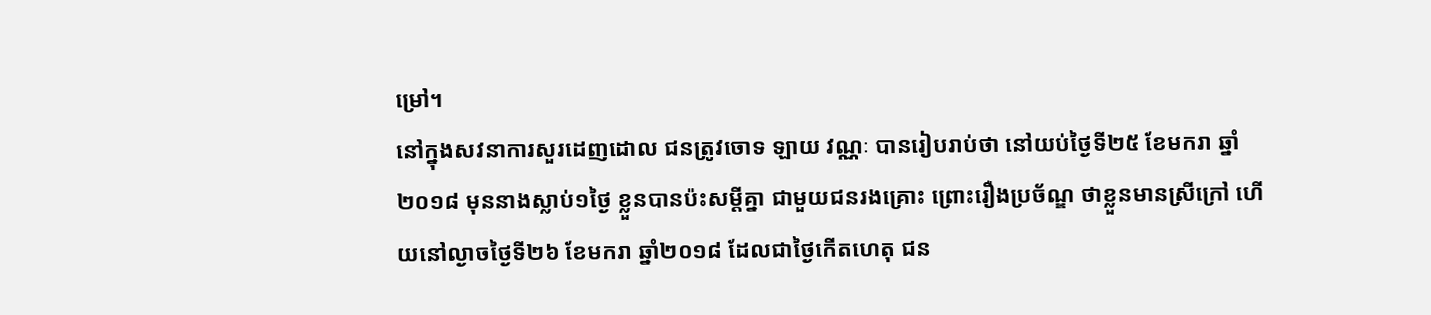ម្រៅ។
នៅក្នុងសវនាការសួរដេញដោល ជនត្រូវចោទ ឡាយ វណ្ណៈ បានរៀបរាប់ថា នៅយប់ថ្ងៃទី២៥ ខែមករា ឆ្នាំ២០១៨ មុននាងស្លាប់១ថ្ងៃ ខ្លួនបានប៉ះសម្តីគ្នា ជាមួយជនរងគ្រោះ ព្រោះរឿងប្រច័ណ្ឌ ថាខ្លួនមានស្រីក្រៅ ហើយនៅល្ងាចថ្ងៃទី២៦ ខែមករា ឆ្នាំ២០១៨ ដែលជាថ្ងៃកើតហេតុ ជន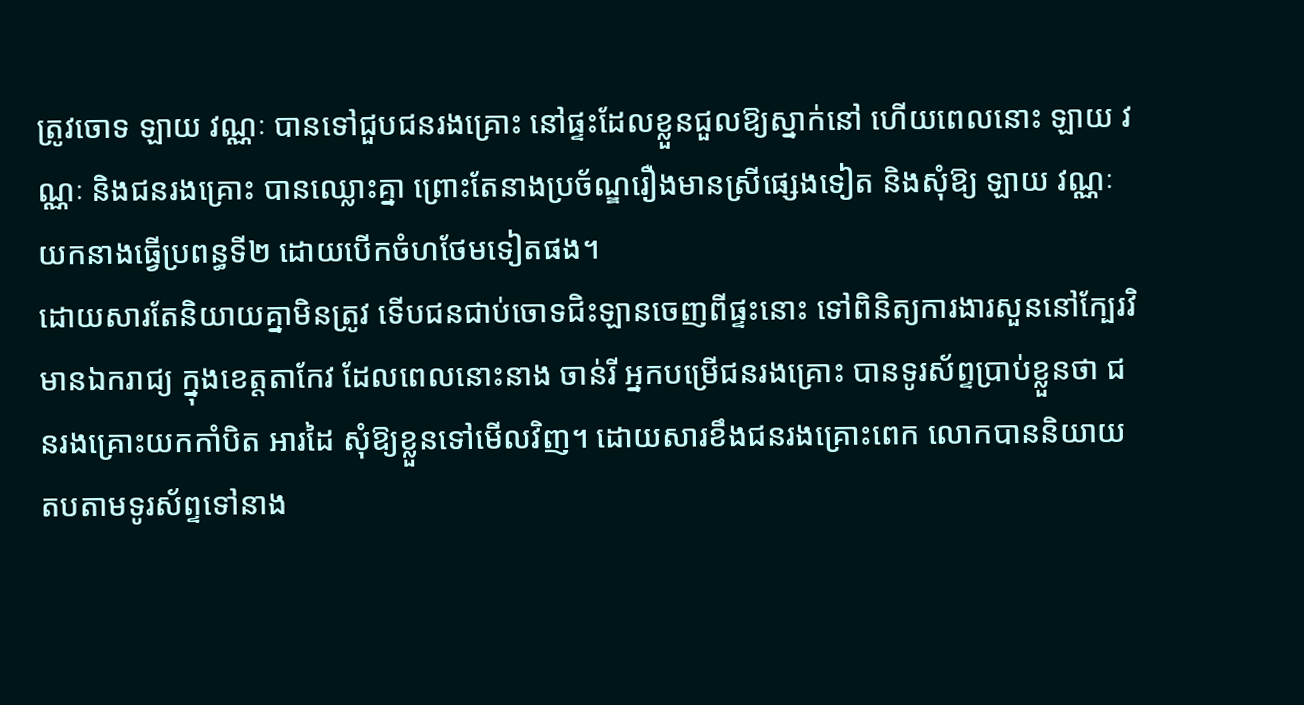ត្រូវចោទ ឡាយ វណ្ណៈ បានទៅជួបជនរងគ្រោះ នៅផ្ទះដែលខ្លួនជួលឱ្យស្នាក់នៅ ហើយពេលនោះ ឡាយ វណ្ណៈ និងជនរងគ្រោះ បានឈ្លោះគ្នា ព្រោះតែនាងប្រច័ណ្ឌរឿងមានស្រីផ្សេងទៀត និងសុំឱ្យ ឡាយ វណ្ណៈ យកនាងធ្វើប្រពន្ធទី២ ដោយបើកចំហថែមទៀតផង។
ដោយសារតែនិយាយគ្នាមិនត្រូវ ទើបជនជាប់ចោទជិះឡានចេញពីផ្ទះនោះ ទៅពិនិត្យការងារសួននៅក្បែរវិមានឯករាជ្យ ក្នុងខេត្តតាកែវ ដែលពេលនោះនាង ចាន់រី អ្នកបម្រើជនរងគ្រោះ បានទូរស័ព្ទប្រាប់ខ្លួនថា ជនរងគ្រោះយកកាំបិត អារដៃ សុំឱ្យខ្លួនទៅមើលវិញ។ ដោយសារខឹងជនរងគ្រោះពេក លោកបាននិយាយតបតាមទូរស័ព្ទទៅនាង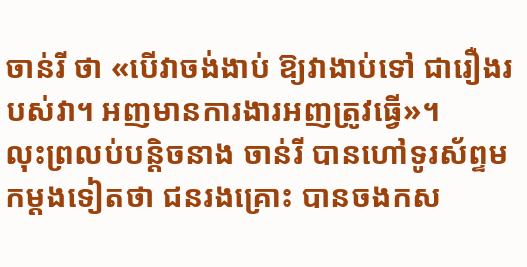ចាន់រី ថា «បើវាចង់ងាប់ ឱ្យវាងាប់ទៅ ជារឿងរបស់វា។ អញមានការងារអញត្រូវធ្វើ»។
លុះព្រលប់បន្តិចនាង ចាន់រី បានហៅទូរស័ព្ទមកម្តងទៀតថា ជនរងគ្រោះ បានចងកស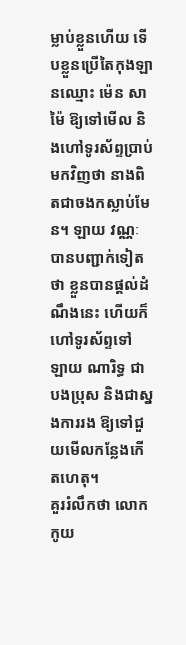ម្លាប់ខ្លួនហើយ ទើបខ្លួនប្រើតៃកុងឡានឈ្មោះ ម៉េន សាម៉ៃ ឱ្យទៅមើល និងហៅទូរស័ព្ទប្រាប់មកវិញថា នាងពិតជាចងកស្លាប់មែន។ ឡាយ វណ្ណៈ បានបញ្ជាក់ទៀតថា ខ្លួនបានផ្តល់ដំណឹងនេះ ហើយក៏ហៅទូរស័ព្ទទៅ ឡាយ ណារិទ្ធ ជាបងប្រុស និងជាស្នងការរង ឱ្យទៅជួយមើលកន្លែងកើតហេតុ។
គួររំលឹកថា លោក កូយ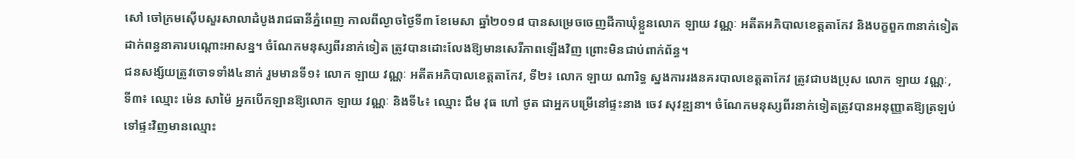សៅ ចៅក្រមស៊ើបសួរសាលាដំបូងរាជធានីភ្នំពេញ កាលពីល្ងាចថ្ងៃទី៣ ខែមេសា ឆ្នាំ២០១៨ បានសម្រេចចេញដីកាឃុំខ្លួនលោក ឡាយ វណ្ណៈ អតីតអភិបាលខេត្តតាកែវ និងបក្ខពួក៣នាក់ទៀត ដាក់ពន្ធនាគារបណ្តោះអាសន្ន។ ចំណែកមនុស្សពីរនាក់ទៀត ត្រូវបានដោះលែងឱ្យមានសេរីភាពឡើងវិញ ព្រោះមិនជាប់ពាក់ព័ន្ធ។
ជនសង្ស័យត្រូវចោទទាំង៤នាក់ រួមមានទី១៖ លោក ឡាយ វណ្ណៈ អតីតអភិបាលខេត្តតាកែវ, ទី២៖ លោក ឡាយ ណារិទ្ធ ស្នងការរងនគរបាលខេត្តតាកែវ ត្រូវជាបងប្រុស លោក ឡាយ វណ្ណៈ, ទី៣៖ ឈ្មោះ ម៉េន សាម៉ៃ អ្នកបើកឡានឱ្យលោក ឡាយ វណ្ណៈ និងទី៤៖ ឈ្មោះ ជឹម វុធ ហៅ ថូត ជាអ្នកបម្រើនៅផ្ទះនាង ចេវ សុវឌ្ឍនា។ ចំណែកមនុស្សពីរនាក់ទៀតត្រូវបានអនុញ្ញាតឱ្យត្រឡប់ទៅផ្ទះវិញមានឈ្មោះ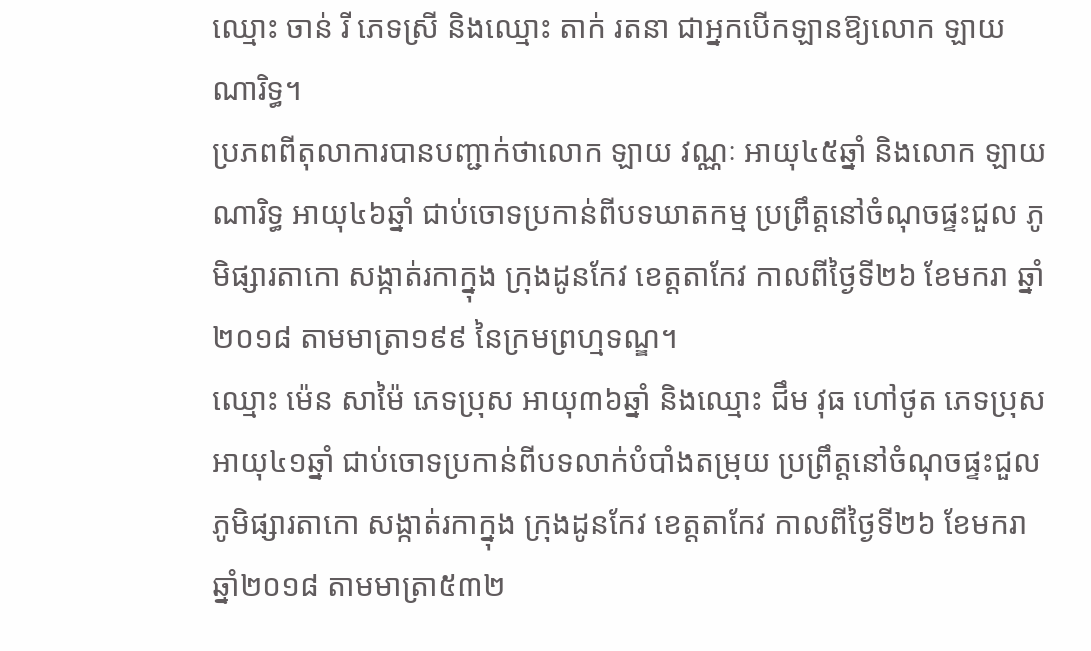ឈ្មោះ ចាន់ រី ភេទស្រី និងឈ្មោះ តាក់ រតនា ជាអ្នកបើកឡានឱ្យលោក ឡាយ ណារិទ្ធ។
ប្រភពពីតុលាការបានបញ្ជាក់ថាលោក ឡាយ វណ្ណៈ អាយុ៤៥ឆ្នាំ និងលោក ឡាយ ណារិទ្ធ អាយុ៤៦ឆ្នាំ ជាប់ចោទប្រកាន់ពីបទឃាតកម្ម ប្រព្រឹត្តនៅចំណុចផ្ទះជួល ភូមិផ្សារតាកោ សង្កាត់រកាក្នុង ក្រុងដូនកែវ ខេត្តតាកែវ កាលពីថ្ងៃទី២៦ ខែមករា ឆ្នាំ២០១៨ តាមមាត្រា១៩៩ នៃក្រមព្រហ្មទណ្ឌ។
ឈ្មោះ ម៉េន សាម៉ៃ ភេទប្រុស អាយុ៣៦ឆ្នាំ និងឈ្មោះ ជឹម វុធ ហៅថូត ភេទប្រុស អាយុ៤១ឆ្នាំ ជាប់ចោទប្រកាន់ពីបទលាក់បំបាំងតម្រុយ ប្រព្រឹត្តនៅចំណុចផ្ទះជួល ភូមិផ្សារតាកោ សង្កាត់រកាក្នុង ក្រុងដូនកែវ ខេត្តតាកែវ កាលពីថ្ងៃទី២៦ ខែមករា ឆ្នាំ២០១៨ តាមមាត្រា៥៣២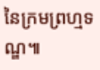នៃក្រមព្រហ្មទណ្ឌ៕